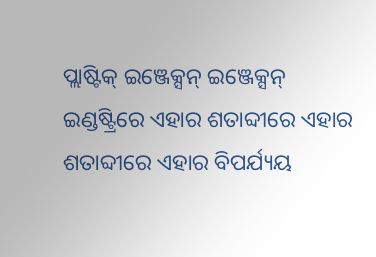ପ୍ଲାଷ୍ଟିକ୍ ଇଞ୍ଜେକ୍ସନ୍ ଇଞ୍ଜେକ୍ସନ୍ ଇଣ୍ଡଷ୍ଟ୍ରିରେ ଏହାର ଶତାବ୍ଦୀରେ ଏହାର ଶତାବ୍ଦୀରେ ଏହାର ବିପର୍ଯ୍ୟୟ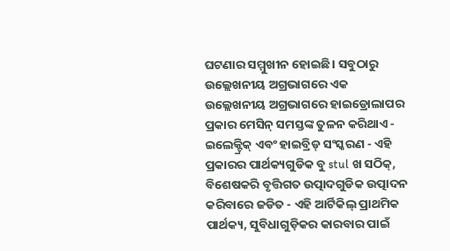ଘଟଣାର ସମ୍ମୁଖୀନ ହୋଇଛି। ସବୁଠାରୁ ଉଲ୍ଲେଖନୀୟ ଅଗ୍ରଭାଗରେ ଏକ ଉଲ୍ଲେଖନୀୟ ଅଗ୍ରଭାଗରେ ହାଇଡ୍ରୋଲାପର ପ୍ରକାର ମେସିନ୍ ସମସ୍ତଙ୍କ ତୁଳନ କରିଥାଏ - ଇଲେକ୍ଟ୍ରିକ୍ ଏବଂ ହାଇବ୍ରିଡ୍ ସଂସ୍କରଣ - ଏହି ପ୍ରକାରର ପାର୍ଥକ୍ୟଗୁଡିକ ବୁ stul ଖ ସଠିକ୍, ବିଶେଷକରି ବୃତ୍ତିଗତ ଉତ୍ପାଦଗୁଡିକ ଉତ୍ପାଦନ କରିବାରେ ଜଡିତ - ଏହି ଆର୍ଟିକିଲ୍ ପ୍ରାଥମିକ ପାର୍ଥକ୍ୟ, ସୁବିଧାଗୁଡ଼ିକର କାରବାର ପାଇଁ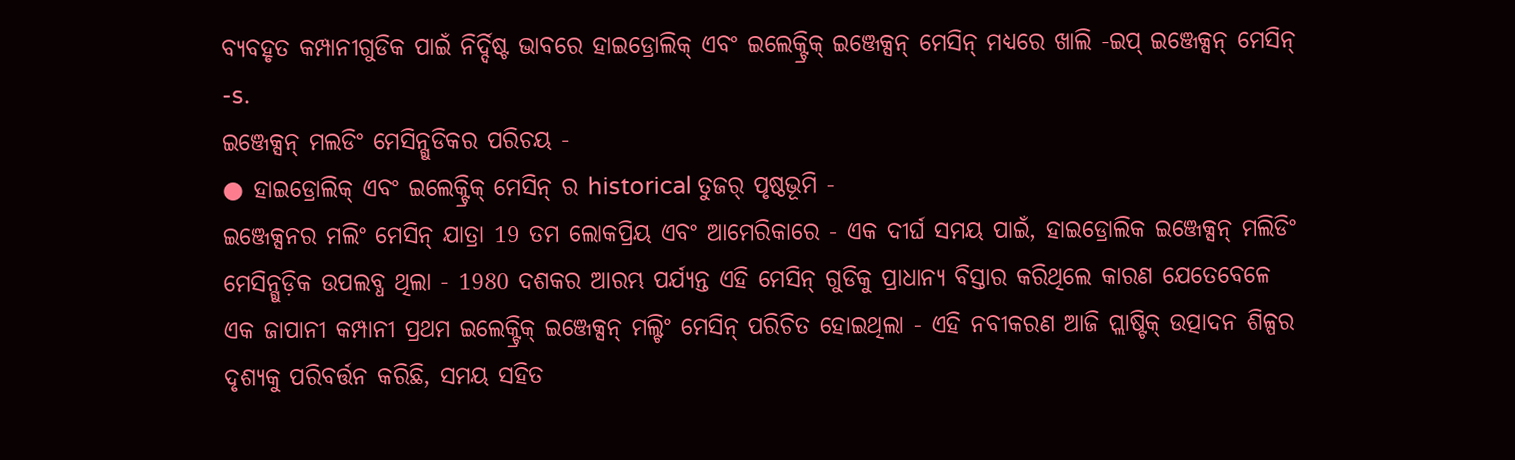ବ୍ୟବହୃତ କମ୍ପାନୀଗୁଡିକ ପାଇଁ ନିର୍ଦ୍ଦିଷ୍ଟ ଭାବରେ ହାଇଡ୍ରୋଲିକ୍ ଏବଂ ଇଲେକ୍ଟ୍ରିକ୍ ଇଞ୍ଜେକ୍ସନ୍ ମେସିନ୍ ମଧ୍ୟରେ ଖାଲି -ଇପ୍ ଇଞ୍ଜେକ୍ସନ୍ ମେସିନ୍ -s.
ଇଞ୍ଜେକ୍ସନ୍ ମଲଡିଂ ମେସିନ୍ଗୁଡିକର ପରିଚୟ -
● ହାଇଡ୍ରୋଲିକ୍ ଏବଂ ଇଲେକ୍ଟ୍ରିକ୍ ମେସିନ୍ ର historical ତୁଜର୍ ପୃଷ୍ଠଭୂମି -
ଇଞ୍ଜେକ୍ସନର ମଲିଂ ମେସିନ୍ ଯାତ୍ରା 19 ତମ ଲୋକପ୍ରିୟ ଏବଂ ଆମେରିକାରେ - ଏକ ଦୀର୍ଘ ସମୟ ପାଇଁ, ହାଇଡ୍ରୋଲିକ ଇଞ୍ଜେକ୍ସନ୍ ମଲିଡିଂ ମେସିନ୍ଗୁଡ଼ିକ ଉପଲବ୍ଧ ଥିଲା - 1980 ଦଶକର ଆରମ୍ଭ ପର୍ଯ୍ୟନ୍ତ ଏହି ମେସିନ୍ ଗୁଡିକୁ ପ୍ରାଧାନ୍ୟ ବିସ୍ତାର କରିଥିଲେ କାରଣ ଯେତେବେଳେ ଏକ ଜାପାନୀ କମ୍ପାନୀ ପ୍ରଥମ ଇଲେକ୍ଟ୍ରିକ୍ ଇଞ୍ଜେକ୍ସନ୍ ମଲ୍ଟିଂ ମେସିନ୍ ପରିଚିତ ହୋଇଥିଲା - ଏହି ନବୀକରଣ ଆଜି ପ୍ଲାଷ୍ଟିକ୍ ଉତ୍ପାଦନ ଶିଳ୍ପର ଦୃଶ୍ୟକୁ ପରିବର୍ତ୍ତନ କରିଛି, ସମୟ ସହିତ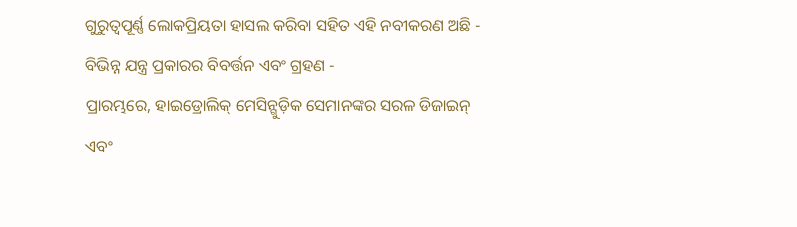ଗୁରୁତ୍ୱପୂର୍ଣ୍ଣ ଲୋକପ୍ରିୟତା ହାସଲ କରିବା ସହିତ ଏହି ନବୀକରଣ ଅଛି -
ବିଭିନ୍ନ ଯନ୍ତ୍ର ପ୍ରକାରର ବିବର୍ତ୍ତନ ଏବଂ ଗ୍ରହଣ -
ପ୍ରାରମ୍ଭରେ, ହାଇଡ୍ରୋଲିକ୍ ମେସିନ୍ଗୁଡ଼ିକ ସେମାନଙ୍କର ସରଳ ଡିଜାଇନ୍ ଏବଂ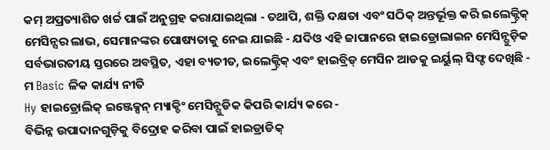କମ୍ ଅପ୍ରତ୍ୟାଶିତ ଖର୍ଚ୍ଚ ପାଇଁ ଅନୁଗ୍ରହ କରାଯାଇଥିଲା - ତଥାପି, ଶକ୍ତି ଦକ୍ଷତା ଏବଂ ସଠିକ୍ ଅନ୍ତର୍ଭୂକ୍ତ କରି ଇଲେକ୍ଟ୍ରିକ୍ ମେସିନ୍ସର ଲାଭ, ସେମାନଙ୍କର ପୋଷ୍ୟତାକୁ ନେଇ ଯାଇଛି - ଯଦିଓ ଏହି ଜାପାନରେ ହାଇଡ୍ରୋଲାଇନ ମେସିନ୍ଗୁଡ଼ିକ ସର୍ବଭାରତୀୟ ସ୍ତରରେ ଅବସ୍ଥିତ, ଏହା ବ୍ୟତୀତ, ଇଲେକ୍ଟ୍ରିକ୍ ଏବଂ ହାଇବ୍ରିଡ୍ ମେସିନ ଆଡକୁ ଇର୍ୟୁଲ୍ ସିଫ୍ଟ ଦେଖିଛି -
ମ Basic ଳିକ କାର୍ଯ୍ୟ ନୀତି
Hy ହାଇଡ୍ରୋଲିକ୍ ଇଞ୍ଜେକ୍ସନ୍ ମ୍ୟାକ୍ଡିଂ ମେସିନ୍ଗୁଡିକ କିପରି କାର୍ଯ୍ୟ କରେ -
ବିଭିନ୍ନ ଉପାଦାନଗୁଡ଼ିକୁ ବିଦ୍ରୋହ କରିବା ପାଇଁ ହାଇଡ୍ରାଡିକ୍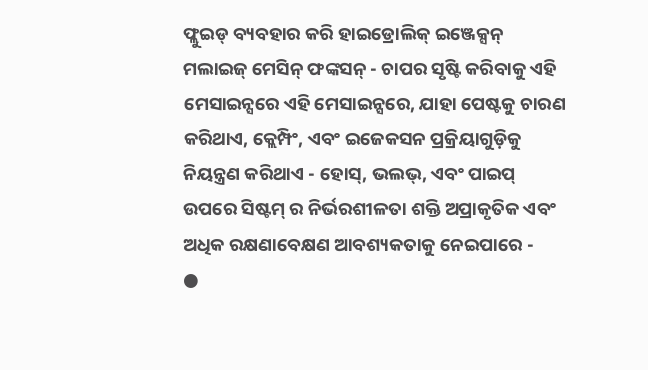ଫ୍ଲୁଇଡ୍ ବ୍ୟବହାର କରି ହାଇଡ୍ରୋଲିକ୍ ଇଞ୍ଜେକ୍ସନ୍ ମଲାଇଜ୍ ମେସିନ୍ ଫଙ୍କସନ୍ - ଚାପର ସୃଷ୍ଟି କରିବାକୁ ଏହି ମେସାଇନ୍ସରେ ଏହି ମେସାଇନ୍ସରେ, ଯାହା ପେଷ୍ଟକୁ ଚାରଣ କରିଥାଏ, କ୍ଲେମ୍ପିଂ, ଏବଂ ଇଜେକସନ ପ୍ରକ୍ରିୟାଗୁଡ଼ିକୁ ନିୟନ୍ତ୍ରଣ କରିଥାଏ - ହୋସ୍, ଭଲଭ୍, ଏବଂ ପାଇପ୍ ଉପରେ ସିଷ୍ଟମ୍ ର ନିର୍ଭରଶୀଳତା ଶକ୍ତି ଅପ୍ରାକୃତିକ ଏବଂ ଅଧିକ ରକ୍ଷଣାବେକ୍ଷଣ ଆବଶ୍ୟକତାକୁ ନେଇପାରେ -
●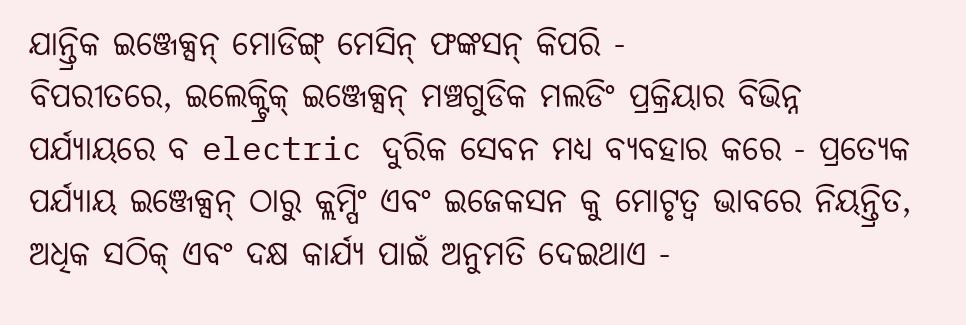ଯାନ୍ତ୍ରିକ ଇଞ୍ଜେକ୍ସନ୍ ମୋଡିଙ୍ଗ୍ ମେସିନ୍ ଫଙ୍କସନ୍ କିପରି -
ବିପରୀତରେ, ଇଲେକ୍ଟ୍ରିକ୍ ଇଞ୍ଜେକ୍ସନ୍ ମଞ୍ଚଗୁଡିକ ମଲଡିଂ ପ୍ରକ୍ରିୟାର ବିଭିନ୍ନ ପର୍ଯ୍ୟାୟରେ ବ electric ଦୁରିକ ସେବନ ମଧ୍ୟ ବ୍ୟବହାର କରେ - ପ୍ରତ୍ୟେକ ପର୍ଯ୍ୟାୟ ଇଞ୍ଜେକ୍ସନ୍ ଠାରୁ କ୍ଲମ୍ପିଂ ଏବଂ ଇଜେକସନ କୁ ମୋଟୃତ୍ୱ ଭାବରେ ନିୟନ୍ତ୍ରିତ, ଅଧିକ ସଠିକ୍ ଏବଂ ଦକ୍ଷ କାର୍ଯ୍ୟ ପାଇଁ ଅନୁମତି ଦେଇଥାଏ -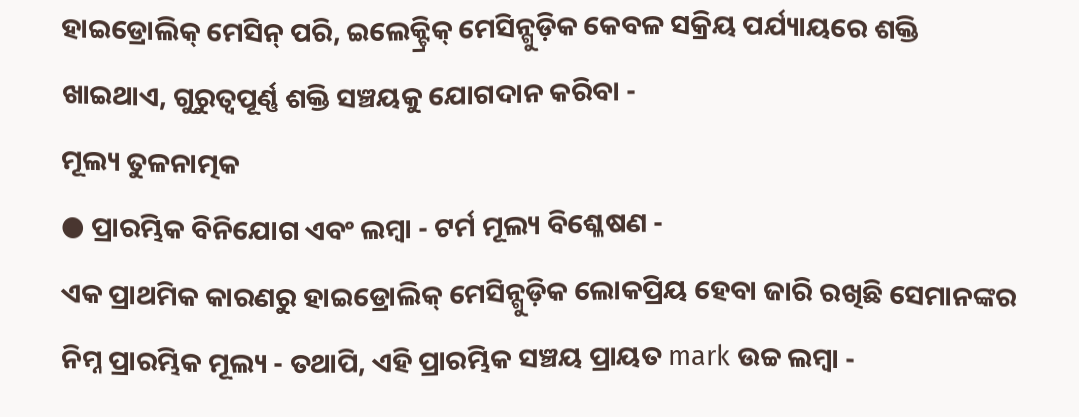ହାଇଡ୍ରୋଲିକ୍ ମେସିନ୍ ପରି, ଇଲେକ୍ଟ୍ରିକ୍ ମେସିନ୍ଗୁଡ଼ିକ କେବଳ ସକ୍ରିୟ ପର୍ଯ୍ୟାୟରେ ଶକ୍ତି ଖାଇଥାଏ, ଗୁରୁତ୍ୱପୂର୍ଣ୍ଣ ଶକ୍ତି ସଞ୍ଚୟକୁ ଯୋଗଦାନ କରିବା -
ମୂଲ୍ୟ ତୁଳନାତ୍ମକ
● ପ୍ରାରମ୍ଭିକ ବିନିଯୋଗ ଏବଂ ଲମ୍ବା - ଟର୍ମ ମୂଲ୍ୟ ବିଶ୍ଳେଷଣ -
ଏକ ପ୍ରାଥମିକ କାରଣରୁ ହାଇଡ୍ରୋଲିକ୍ ମେସିନ୍ଗୁଡ଼ିକ ଲୋକପ୍ରିୟ ହେବା ଜାରି ରଖିଛି ସେମାନଙ୍କର ନିମ୍ନ ପ୍ରାରମ୍ଭିକ ମୂଲ୍ୟ - ତଥାପି, ଏହି ପ୍ରାରମ୍ଭିକ ସଞ୍ଚୟ ପ୍ରାୟତ mark ଉଚ୍ଚ ଲମ୍ବା -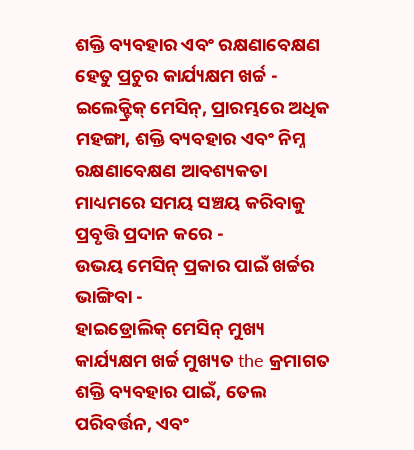ଶକ୍ତି ବ୍ୟବହାର ଏବଂ ରକ୍ଷଣାବେକ୍ଷଣ ହେତୁ ପ୍ରଚୁର କାର୍ଯ୍ୟକ୍ଷମ ଖର୍ଚ୍ଚ - ଇଲେକ୍ଟ୍ରିକ୍ ମେସିନ୍, ପ୍ରାରମ୍ଭରେ ଅଧିକ ମହଙ୍ଗା, ଶକ୍ତି ବ୍ୟବହାର ଏବଂ ନିମ୍ନ ରକ୍ଷଣାବେକ୍ଷଣ ଆବଶ୍ୟକତା ମାଧ୍ୟମରେ ସମୟ ସଞ୍ଚୟ କରିବାକୁ ପ୍ରବୃତ୍ତି ପ୍ରଦାନ କରେ -
ଉଭୟ ମେସିନ୍ ପ୍ରକାର ପାଇଁ ଖର୍ଚ୍ଚର ଭାଙ୍ଗିବା -
ହାଇଡ୍ରୋଲିକ୍ ମେସିନ୍ ମୁଖ୍ୟ କାର୍ଯ୍ୟକ୍ଷମ ଖର୍ଚ୍ଚ ମୁଖ୍ୟତ the କ୍ରମାଗତ ଶକ୍ତି ବ୍ୟବହାର ପାଇଁ, ତେଲ ପରିବର୍ତ୍ତନ, ଏବଂ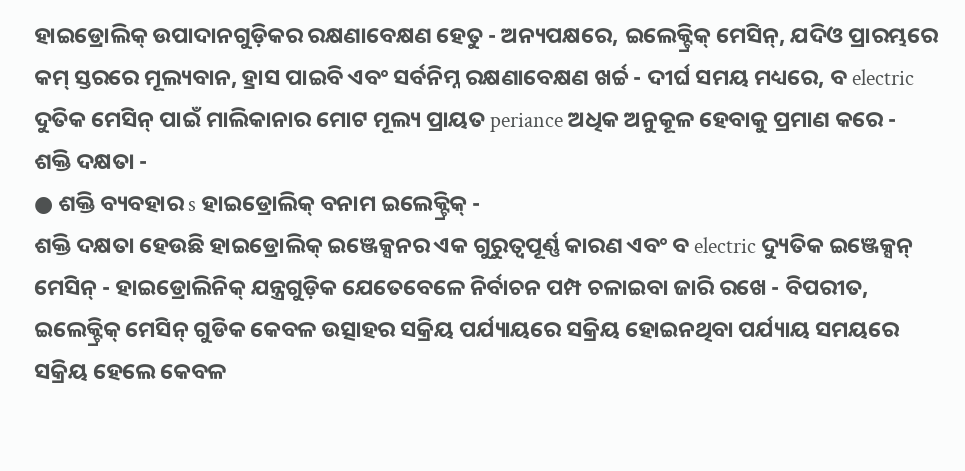ହାଇଡ୍ରୋଲିକ୍ ଉପାଦାନଗୁଡ଼ିକର ରକ୍ଷଣାବେକ୍ଷଣ ହେତୁ - ଅନ୍ୟପକ୍ଷରେ, ଇଲେକ୍ଟ୍ରିକ୍ ମେସିନ୍, ଯଦିଓ ପ୍ରାରମ୍ଭରେ କମ୍ ସ୍ତରରେ ମୂଲ୍ୟବାନ, ହ୍ରାସ ପାଇବି ଏବଂ ସର୍ବନିମ୍ନ ରକ୍ଷଣାବେକ୍ଷଣ ଖର୍ଚ୍ଚ - ଦୀର୍ଘ ସମୟ ମଧ୍ୟରେ, ବ electric ଦୁତିକ ମେସିନ୍ ପାଇଁ ମାଲିକାନାର ମୋଟ ମୂଲ୍ୟ ପ୍ରାୟତ periance ଅଧିକ ଅନୁକୂଳ ହେବାକୁ ପ୍ରମାଣ କରେ -
ଶକ୍ତି ଦକ୍ଷତା -
● ଶକ୍ତି ବ୍ୟବହାର s ହାଇଡ୍ରୋଲିକ୍ ବନାମ ଇଲେକ୍ଟ୍ରିକ୍ -
ଶକ୍ତି ଦକ୍ଷତା ହେଉଛି ହାଇଡ୍ରୋଲିକ୍ ଇଞ୍ଜେକ୍ସନର ଏକ ଗୁରୁତ୍ୱପୂର୍ଣ୍ଣ କାରଣ ଏବଂ ବ electric ଦ୍ୟୁତିକ ଇଞ୍ଜେକ୍ସନ୍ ମେସିନ୍ - ହାଇଡ୍ରୋଲିନିକ୍ ଯନ୍ତ୍ରଗୁଡ଼ିକ ଯେତେବେଳେ ନିର୍ବାଚନ ପମ୍ପ ଚଳାଇବା ଜାରି ରଖେ - ବିପରୀତ, ଇଲେକ୍ଟ୍ରିକ୍ ମେସିନ୍ ଗୁଡିକ କେବଳ ଉତ୍ସାହର ସକ୍ରିୟ ପର୍ଯ୍ୟାୟରେ ସକ୍ରିୟ ହୋଇନଥିବା ପର୍ଯ୍ୟାୟ ସମୟରେ ସକ୍ରିୟ ହେଲେ କେବଳ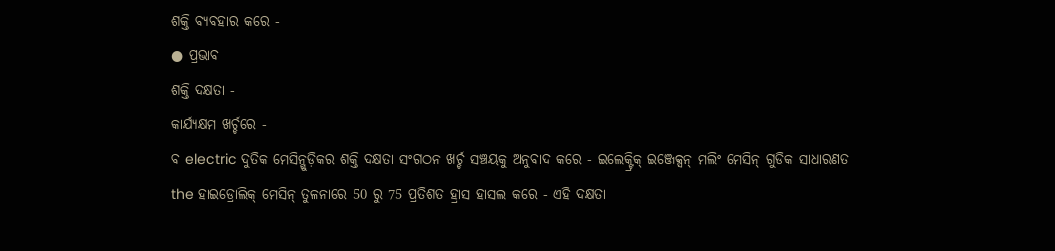ଶକ୍ତି ବ୍ୟବହାର କରେ -
● ପ୍ରଭାବ
ଶକ୍ତି ଦକ୍ଷତା -
କାର୍ଯ୍ୟକ୍ଷମ ଖର୍ଚ୍ଚରେ -
ବ electric ଦୁତିକ ମେସିନ୍ଗୁଡ଼ିକର ଶକ୍ତି ଦକ୍ଷତା ସଂଗଠନ ଖର୍ଚ୍ଚ ସଞ୍ଚୟକୁ ଅନୁବାଦ କରେ - ଇଲେକ୍ଟ୍ରିକ୍ ଇଞ୍ଜେକ୍ସନ୍ ମଲିଂ ମେସିନ୍ ଗୁଡିକ ସାଧାରଣତ the ହାଇଡ୍ରୋଲିକ୍ ମେସିନ୍ ତୁଳନାରେ 50 ରୁ 75 ପ୍ରତିଶତ ହ୍ରାସ ହାସଲ କରେ - ଏହି ଦକ୍ଷତା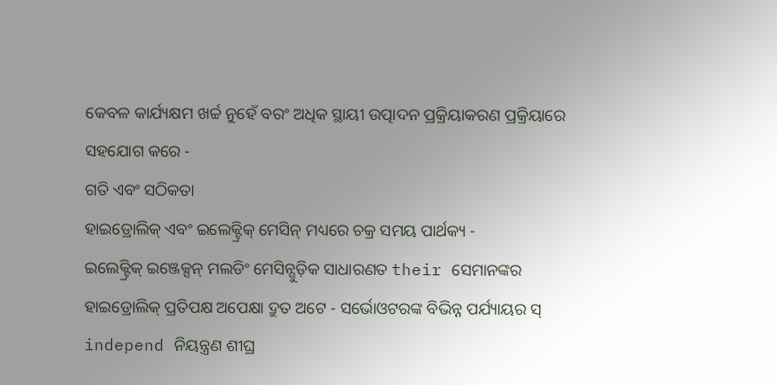କେବଳ କାର୍ଯ୍ୟକ୍ଷମ ଖର୍ଚ୍ଚ ନୁହେଁ ବରଂ ଅଧିକ ସ୍ଥାୟୀ ଉତ୍ପାଦନ ପ୍ରକ୍ରିୟାକରଣ ପ୍ରକ୍ରିୟାରେ ସହଯୋଗ କରେ -
ଗତି ଏବଂ ସଠିକତା
ହାଇଡ୍ରୋଲିକ୍ ଏବଂ ଇଲେକ୍ଟ୍ରିକ୍ ମେସିନ୍ ମଧ୍ୟରେ ଚକ୍ର ସମୟ ପାର୍ଥକ୍ୟ -
ଇଲେକ୍ଟ୍ରିକ୍ ଇଞ୍ଜେକ୍ସନ୍ ମଲଡିଂ ମେସିନ୍ଗୁଡ଼ିକ ସାଧାରଣତ their ସେମାନଙ୍କର ହାଇଡ୍ରୋଲିକ୍ ପ୍ରତିପକ୍ଷ ଅପେକ୍ଷା ଦ୍ରୁତ ଅଟେ - ସର୍ଭୋଓଟରଙ୍କ ବିଭିନ୍ନ ପର୍ଯ୍ୟାୟର ସ୍ independ ନିୟନ୍ତ୍ରଣ ଶୀଘ୍ର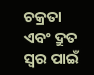ଚକ୍ରତା ଏବଂ ଦ୍ରୁତ ସ୍ୱର ପାଇଁ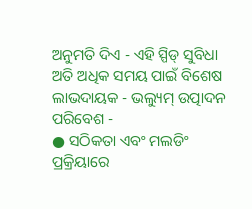ଅନୁମତି ଦିଏ - ଏହି ସ୍ପିଡ୍ ସୁବିଧା ଅତି ଅଧିକ ସମୟ ପାଇଁ ବିଶେଷ ଲାଭଦାୟକ - ଭଲ୍ୟୁମ୍ ଉତ୍ପାଦନ ପରିବେଶ -
● ସଠିକତା ଏବଂ ମଲଡିଂ ପ୍ରକ୍ରିୟାରେ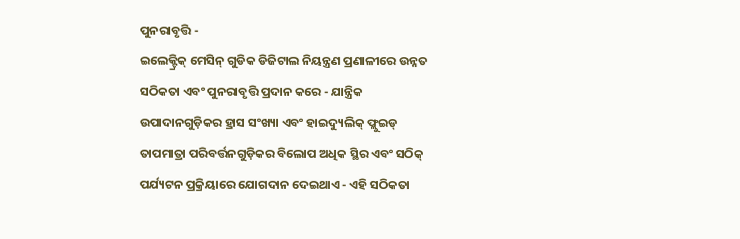ପୁନରାବୃତ୍ତି -
ଇଲେକ୍ଟ୍ରିକ୍ ମେସିନ୍ ଗୁଡିକ ଡିଜିଟାଲ ନିୟନ୍ତ୍ରଣ ପ୍ରଣାଳୀରେ ଉନ୍ନତ ସଠିକତା ଏବଂ ପୁନରାବୃତ୍ତି ପ୍ରଦାନ କରେ - ଯାନ୍ତ୍ରିକ ଉପାଦାନଗୁଡ଼ିକର ହ୍ରାସ ସଂଖ୍ୟା ଏବଂ ହାଇଦ୍ୟୁଲିକ୍ ଫ୍ଲୁଇଡ୍ ତାପମାତ୍ରା ପରିବର୍ତ୍ତନଗୁଡ଼ିକର ବିଲୋପ ଅଧିକ ସ୍ଥିର ଏବଂ ସଠିକ୍ ପର୍ଯ୍ୟଟନ ପ୍ରକ୍ରିୟାରେ ଯୋଗଦାନ ଦେଇଥାଏ - ଏହି ସଠିକତା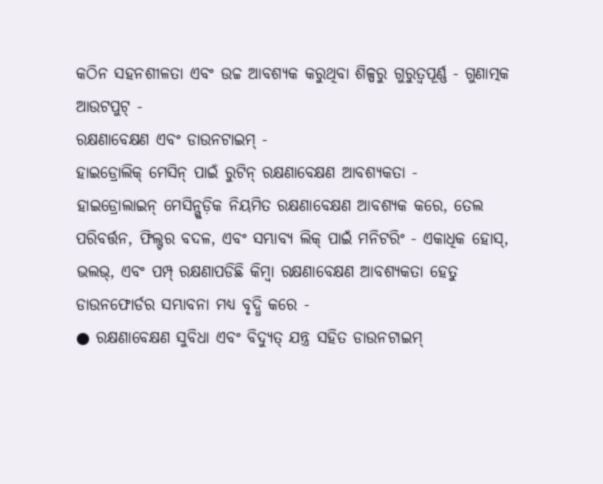କଠିନ ସହନଶୀଳତା ଏବଂ ଉଚ୍ଚ ଆବଶ୍ୟକ କରୁଥିବା ଶିଳ୍ପରୁ ଗୁରୁତ୍ୱପୂର୍ଣ୍ଣ - ଗୁଣାତ୍ମକ ଆଉଟପୁଟ୍ -
ରକ୍ଷଣାବେକ୍ଷଣ ଏବଂ ଡାଉନଟାଇମ୍ -
ହାଇଡ୍ରୋଲିକ୍ ମେସିନ୍ ପାଇଁ ରୁଟିନ୍ ରକ୍ଷଣାବେକ୍ଷଣ ଆବଶ୍ୟକତା -
ହାଇଡ୍ରୋଲାଇନ୍ ମେସିନ୍ଗୁଡ଼ିକ ନିୟମିତ ରକ୍ଷଣାବେକ୍ଷଣ ଆବଶ୍ୟକ କରେ, ତେଲ ପରିବର୍ତ୍ତନ, ଫିଲ୍ଟର ବଦଳ, ଏବଂ ସମ୍ଭାବ୍ୟ ଲିକ୍ ପାଇଁ ମନିଟରିଂ - ଏକାଧିକ ହୋସ୍, ଭଲଭ୍, ଏବଂ ପମ୍ପ୍ ରକ୍ଷଣାପଡିଛି କିମ୍ବା ରକ୍ଷଣାବେକ୍ଷଣ ଆବଶ୍ୟକତା ହେତୁ ଡାଉନଫୋର୍ଡର ସମ୍ଭାବନା ମଧ୍ୟ ବୃଦ୍ଧି କରେ -
● ରକ୍ଷଣାବେକ୍ଷଣ ସୁବିଧା ଏବଂ ବିଦ୍ୟୁତ୍ ଯନ୍ତ୍ର ସହିତ ଡାଉନଟାଇମ୍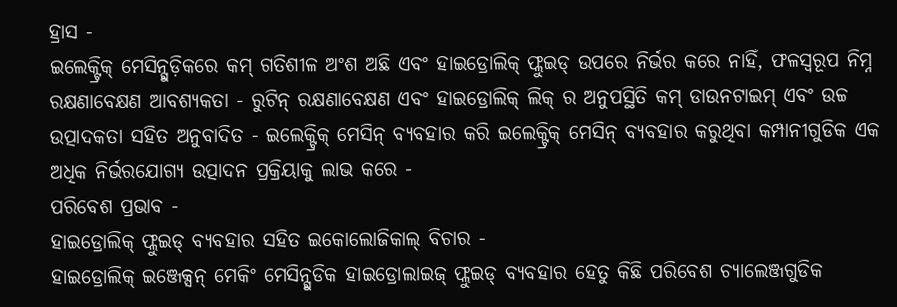ହ୍ରାସ -
ଇଲେକ୍ଟ୍ରିକ୍ ମେସିନ୍ଗୁଡ଼ିକରେ କମ୍ ଗତିଶୀଳ ଅଂଶ ଅଛି ଏବଂ ହାଇଡ୍ରୋଲିକ୍ ଫ୍ଲୁଇଡ୍ ଉପରେ ନିର୍ଭର କରେ ନାହିଁ, ଫଳସ୍ୱରୂପ ନିମ୍ନ ରକ୍ଷଣାବେକ୍ଷଣ ଆବଶ୍ୟକତା - ରୁଟିନ୍ ରକ୍ଷଣାବେକ୍ଷଣ ଏବଂ ହାଇଡ୍ରୋଲିକ୍ ଲିକ୍ ର ଅନୁପସ୍ଥିତି କମ୍ ଡାଉନଟାଇମ୍ ଏବଂ ଉଚ୍ଚ ଉତ୍ପାଦକତା ସହିତ ଅନୁବାଦିତ - ଇଲେକ୍ଟ୍ରିକ୍ ମେସିନ୍ ବ୍ୟବହାର କରି ଇଲେକ୍ଟ୍ରିକ୍ ମେସିନ୍ ବ୍ୟବହାର କରୁଥିବା କମ୍ପାନୀଗୁଡିକ ଏକ ଅଧିକ ନିର୍ଭରଯୋଗ୍ୟ ଉତ୍ପାଦନ ପ୍ରକ୍ରିୟାକୁ ଲାଭ କରେ -
ପରିବେଶ ପ୍ରଭାବ -
ହାଇଡ୍ରୋଲିକ୍ ଫ୍ଲୁଇଡ୍ ବ୍ୟବହାର ସହିତ ଇକୋଲୋଜିକାଲ୍ ବିଚାର -
ହାଇଡ୍ରୋଲିକ୍ ଇଞ୍ଜେକ୍ସନ୍ ମେକିଂ ମେସିନ୍ଗୁଡିକ ହାଇଡ୍ରୋଲାଇଜ୍ ଫ୍ଲୁଇଡ୍ ବ୍ୟବହାର ହେତୁ କିଛି ପରିବେଶ ଚ୍ୟାଲେଞ୍ଜଗୁଡିକ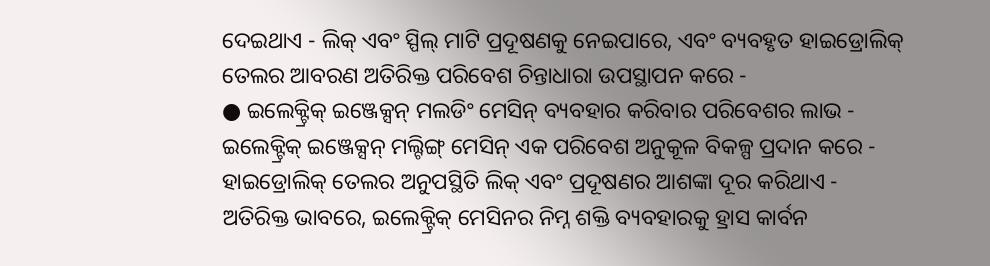ଦେଇଥାଏ - ଲିକ୍ ଏବଂ ସ୍ପିଲ୍ ମାଟି ପ୍ରଦୂଷଣକୁ ନେଇପାରେ, ଏବଂ ବ୍ୟବହୃତ ହାଇଡ୍ରୋଲିକ୍ ତେଲର ଆବରଣ ଅତିରିକ୍ତ ପରିବେଶ ଚିନ୍ତାଧାରା ଉପସ୍ଥାପନ କରେ -
● ଇଲେକ୍ଟ୍ରିକ୍ ଇଞ୍ଜେକ୍ସନ୍ ମଲଡିଂ ମେସିନ୍ ବ୍ୟବହାର କରିବାର ପରିବେଶର ଲାଭ -
ଇଲେକ୍ଟ୍ରିକ୍ ଇଞ୍ଜେକ୍ସନ୍ ମଲ୍ଟିଙ୍ଗ୍ ମେସିନ୍ ଏକ ପରିବେଶ ଅନୁକୂଳ ବିକଳ୍ପ ପ୍ରଦାନ କରେ - ହାଇଡ୍ରୋଲିକ୍ ତେଲର ଅନୁପସ୍ଥିତି ଲିକ୍ ଏବଂ ପ୍ରଦୂଷଣର ଆଶଙ୍କା ଦୂର କରିଥାଏ - ଅତିରିକ୍ତ ଭାବରେ, ଇଲେକ୍ଟ୍ରିକ୍ ମେସିନର ନିମ୍ନ ଶକ୍ତି ବ୍ୟବହାରକୁ ହ୍ରାସ କାର୍ବନ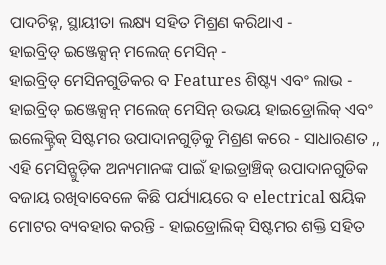ପାଦଚିହ୍ନ, ସ୍ଥାୟୀତା ଲକ୍ଷ୍ୟ ସହିତ ମିଶ୍ରଣ କରିଥାଏ -
ହାଇବ୍ରିଡ୍ ଇଞ୍ଜେକ୍ସନ୍ ମଲେଜ୍ ମେସିନ୍ -
ହାଇବ୍ରିଡ୍ ମେସିନଗୁଡିକର ବ Features ଶିଷ୍ଟ୍ୟ ଏବଂ ଲାଭ -
ହାଇବ୍ରିଡ୍ ଇଞ୍ଜେକ୍ସନ୍ ମଲେଜ୍ ମେସିନ୍ ଉଭୟ ହାଇଡ୍ରୋଲିକ୍ ଏବଂ ଇଲେକ୍ଟ୍ରିକ୍ ସିଷ୍ଟମର ଉପାଦାନଗୁଡ଼ିକୁ ମିଶ୍ରଣ କରେ - ସାଧାରଣତ ,, ଏହି ମେସିନ୍ଗୁଡ଼ିକ ଅନ୍ୟମାନଙ୍କ ପାଇଁ ହାଇଡ୍ରାଞ୍ଚିକ୍ ଉପାଦାନଗୁଡିକ ବଜାୟ ରଖିବାବେଳେ କିଛି ପର୍ଯ୍ୟାୟରେ ବ electrical ଷୟିକ ମୋଟର ବ୍ୟବହାର କରନ୍ତି - ହାଇଡ୍ରୋଲିକ୍ ସିଷ୍ଟମର ଶକ୍ତି ସହିତ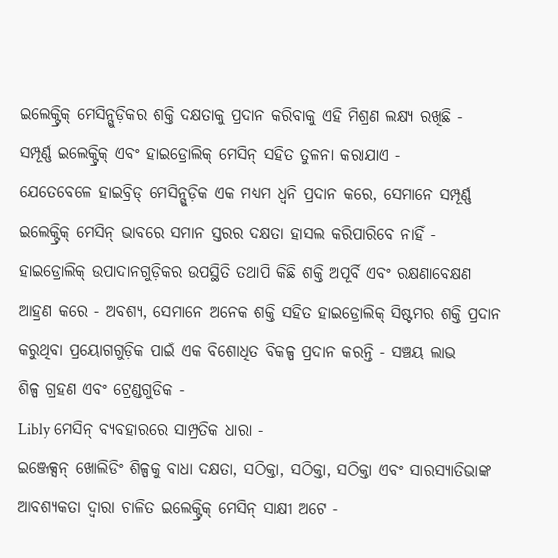ଇଲେକ୍ଟ୍ରିକ୍ ମେସିନ୍ଗୁଡ଼ିକର ଶକ୍ତି ଦକ୍ଷତାକୁ ପ୍ରଦାନ କରିବାକୁ ଏହି ମିଶ୍ରଣ ଲକ୍ଷ୍ୟ ରଖିଛି -
ସମ୍ପୂର୍ଣ୍ଣ ଇଲେକ୍ଟ୍ରିକ୍ ଏବଂ ହାଇଡ୍ରୋଲିକ୍ ମେସିନ୍ ସହିତ ତୁଳନା କରାଯାଏ -
ଯେତେବେଳେ ହାଇବ୍ରିଡ୍ ମେସିନ୍ଗୁଡ଼ିକ ଏକ ମଧ୍ୟମ ଧ୍ୱନି ପ୍ରଦାନ କରେ, ସେମାନେ ସମ୍ପୂର୍ଣ୍ଣ ଇଲେକ୍ଟ୍ରିକ୍ ମେସିନ୍ ଭାବରେ ସମାନ ସ୍ତରର ଦକ୍ଷତା ହାସଲ କରିପାରିବେ ନାହିଁ - ହାଇଡ୍ରୋଲିକ୍ ଉପାଦାନଗୁଡ଼ିକର ଉପସ୍ଥିତି ତଥାପି କିଛି ଶକ୍ତି ଅପୂର୍ବି ଏବଂ ରକ୍ଷଣାବେକ୍ଷଣ ଆହ୍ରଣ କରେ - ଅବଶ୍ୟ, ସେମାନେ ଅନେକ ଶକ୍ତି ସହିତ ହାଇଡ୍ରୋଲିକ୍ ସିଷ୍ଟମର ଶକ୍ତି ପ୍ରଦାନ କରୁଥିବା ପ୍ରୟୋଗଗୁଡ଼ିକ ପାଇଁ ଏକ ବିଶୋଧିତ ବିକଳ୍ପ ପ୍ରଦାନ କରନ୍ତି - ସଞ୍ଚୟ ଲାଭ
ଶିଳ୍ପ ଗ୍ରହଣ ଏବଂ ଟ୍ରେଣ୍ଡଗୁଡିକ -
Libly ମେସିନ୍ ବ୍ୟବହାରରେ ସାମ୍ପ୍ରତିକ ଧାରା -
ଇଞ୍ଜେକ୍ସନ୍ ଖୋଲିଡିଂ ଶିଳ୍ପକୁ ବାଧା ଦକ୍ଷତା, ସଠିକ୍ତା, ସଠିକ୍ତା, ସଠିକ୍ତା ଏବଂ ସାରସ୍ୟାତିଭାଙ୍କ ଆବଶ୍ୟକତା ଦ୍ୱାରା ଚାଳିତ ଇଲେକ୍ଟ୍ରିକ୍ ମେସିନ୍ ସାକ୍ଷୀ ଅଟେ -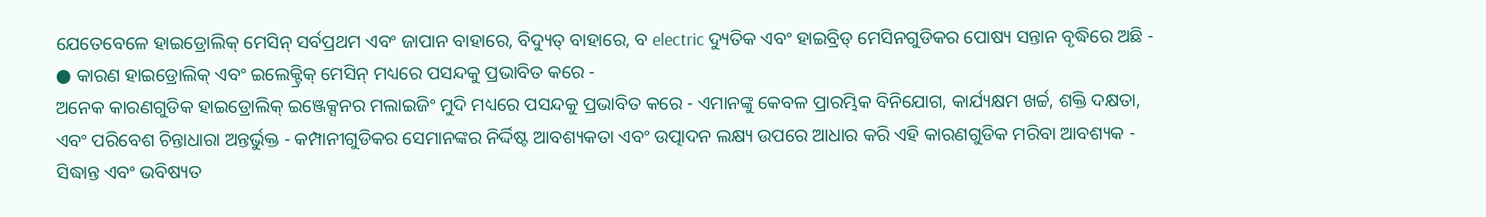ଯେତେବେଳେ ହାଇଡ୍ରୋଲିକ୍ ମେସିନ୍ ସର୍ବପ୍ରଥମ ଏବଂ ଜାପାନ ବାହାରେ, ବିଦ୍ୟୁତ୍ ବାହାରେ, ବ electric ଦ୍ୟୁତିକ ଏବଂ ହାଇବ୍ରିଡ୍ ମେସିନଗୁଡିକର ପୋଷ୍ୟ ସନ୍ତାନ ବୃଦ୍ଧିରେ ଅଛି -
● କାରଣ ହାଇଡ୍ରୋଲିକ୍ ଏବଂ ଇଲେକ୍ଟ୍ରିକ୍ ମେସିନ୍ ମଧ୍ୟରେ ପସନ୍ଦକୁ ପ୍ରଭାବିତ କରେ -
ଅନେକ କାରଣଗୁଡିକ ହାଇଡ୍ରୋଲିକ୍ ଇଞ୍ଜେକ୍ସନର ମଲାଇଜିଂ ମୁଦି ମଧ୍ୟରେ ପସନ୍ଦକୁ ପ୍ରଭାବିତ କରେ - ଏମାନଙ୍କୁ କେବଳ ପ୍ରାରମ୍ଭିକ ବିନିଯୋଗ, କାର୍ଯ୍ୟକ୍ଷମ ଖର୍ଚ୍ଚ, ଶକ୍ତି ଦକ୍ଷତା, ଏବଂ ପରିବେଶ ଚିନ୍ତାଧାରା ଅନ୍ତର୍ଭୁକ୍ତ - କମ୍ପାନୀଗୁଡିକର ସେମାନଙ୍କର ନିର୍ଦ୍ଦିଷ୍ଟ ଆବଶ୍ୟକତା ଏବଂ ଉତ୍ପାଦନ ଲକ୍ଷ୍ୟ ଉପରେ ଆଧାର କରି ଏହି କାରଣଗୁଡିକ ମରିବା ଆବଶ୍ୟକ -
ସିଦ୍ଧାନ୍ତ ଏବଂ ଭବିଷ୍ୟତ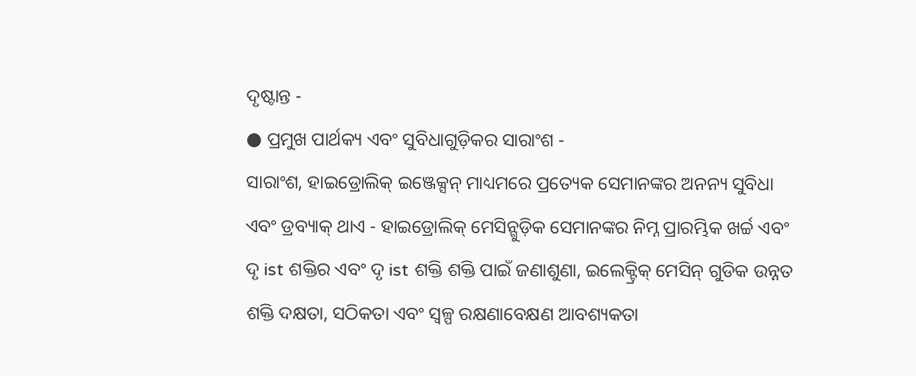ଦୃଷ୍ଟାନ୍ତ -
● ପ୍ରମୁଖ ପାର୍ଥକ୍ୟ ଏବଂ ସୁବିଧାଗୁଡ଼ିକର ସାରାଂଶ -
ସାରାଂଶ, ହାଇଡ୍ରୋଲିକ୍ ଇଞ୍ଜେକ୍ସନ୍ ମାଧ୍ୟମରେ ପ୍ରତ୍ୟେକ ସେମାନଙ୍କର ଅନନ୍ୟ ସୁବିଧା ଏବଂ ଡ୍ରବ୍ୟାକ୍ ଥାଏ - ହାଇଡ୍ରୋଲିକ୍ ମେସିନ୍ଗୁଡ଼ିକ ସେମାନଙ୍କର ନିମ୍ନ ପ୍ରାରମ୍ଭିକ ଖର୍ଚ୍ଚ ଏବଂ ଦୃ ist ଶକ୍ତିର ଏବଂ ଦୃ ist ଶକ୍ତି ଶକ୍ତି ପାଇଁ ଜଣାଶୁଣା, ଇଲେକ୍ଟ୍ରିକ୍ ମେସିନ୍ ଗୁଡିକ ଉନ୍ନତ ଶକ୍ତି ଦକ୍ଷତା, ସଠିକତା ଏବଂ ସ୍ୱଳ୍ପ ରକ୍ଷଣାବେକ୍ଷଣ ଆବଶ୍ୟକତା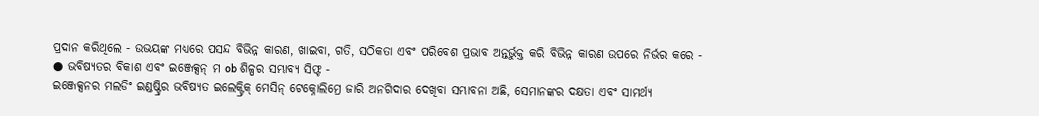ପ୍ରଦାନ କରିଥିଲେ - ଉଭୟଙ୍କ ମଧ୍ୟରେ ପସନ୍ଦ ବିଭିନ୍ନ କାରଣ, ଖାଇବା, ଗତି, ସଠିକତା ଏବଂ ପରିବେଶ ପ୍ରଭାବ ଅନ୍ତର୍ଭୁକ୍ତ କରି ବିଭିନ୍ନ କାରଣ ଉପରେ ନିର୍ଭର କରେ -
● ଭବିଷ୍ୟତର ବିକାଶ ଏବଂ ଇଞ୍ଜେକ୍ସନ୍ ମ ob ଶିଳ୍ପର ସମ୍ଭାବ୍ୟ ସିଫ୍ଟ -
ଇଞ୍ଜେକ୍ସନର ମଲଡିଂ ଇଣ୍ଡଷ୍ଟ୍ରିର ଭବିଷ୍ୟତ ଇଲେକ୍ଟ୍ରିକ୍ ମେସିନ୍ ଟେକ୍ନୋଲିମ୍ରେ ଜାରି ଅନଗିଦାର ଦେଖିବା ସମ୍ଭାବନା ଅଛି, ସେମାନଙ୍କର ଦକ୍ଷତା ଏବଂ ସାମର୍ଥ୍ୟ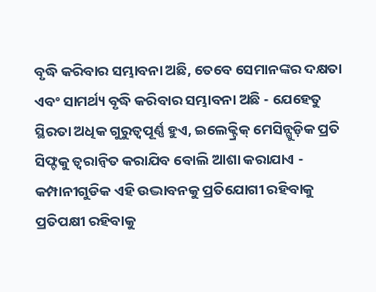ବୃଦ୍ଧି କରିବାର ସମ୍ଭାବନା ଅଛି, ତେବେ ସେମାନଙ୍କର ଦକ୍ଷତା ଏବଂ ସାମର୍ଥ୍ୟ ବୃଦ୍ଧି କରିବାର ସମ୍ଭାବନା ଅଛି - ଯେହେତୁ ସ୍ଥିରତା ଅଧିକ ଗୁରୁତ୍ୱପୂର୍ଣ୍ଣ ହୁଏ, ଇଲେକ୍ଟ୍ରିକ୍ ମେସିନ୍ଗୁଡ଼ିକ ପ୍ରତି ସିଫ୍ଟକୁ ତ୍ୱରାନ୍ୱିତ କରାଯିବ ବୋଲି ଆଶା କରାଯାଏ - କମ୍ପାନୀଗୁଡିକ ଏହି ଉଦ୍ଭାବନକୁ ପ୍ରତିଯୋଗୀ ରହିବାକୁ ପ୍ରତିପକ୍ଷୀ ରହିବାକୁ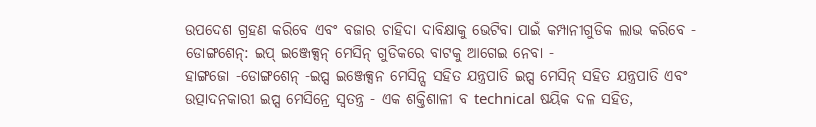ଉପଦେଶ ଗ୍ରହଣ କରିବେ ଏବଂ ବଜାର ଚାହିଦା ଦାବିକ୍ଷାକୁ ଭେଟିବା ପାଇଁ କମ୍ପାନୀଗୁଡିକ ଲାଭ କରିବେ -
ଡୋଙ୍ଗଶେନ୍: ଇପ୍ ଇଞ୍ଜେକ୍ସନ୍ ମେସିନ୍ ଗୁଡିକରେ ବାଟକୁ ଆଗେଇ ନେବା -
ହାଙ୍ଗଜୋ -ଡୋଙ୍ଗଶେନ୍ -ଇପ୍ସ ଇଞ୍ଜେକ୍ସନ ମେସିନ୍ସ ସହିତ ଯନ୍ତ୍ରପାତି ଇପ୍ସ ମେସିନ୍ ସହିତ ଯନ୍ତ୍ରପାତି ଏବଂ ଉତ୍ପାଦନକାରୀ ଇପ୍ସ ମେସିନ୍ରେ ସ୍ୱତନ୍ତ୍ର - ଏକ ଶକ୍ତିଶାଳୀ ବ technical ଷୟିକ ଦଳ ସହିତ,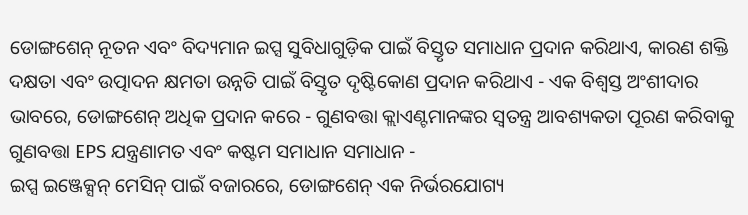ଡୋଙ୍ଗଶେନ୍ ନୂତନ ଏବଂ ବିଦ୍ୟମାନ ଇପ୍ସ ସୁବିଧାଗୁଡ଼ିକ ପାଇଁ ବିସ୍ତୃତ ସମାଧାନ ପ୍ରଦାନ କରିଥାଏ, କାରଣ ଶକ୍ତି ଦକ୍ଷତା ଏବଂ ଉତ୍ପାଦନ କ୍ଷମତା ଉନ୍ନତି ପାଇଁ ବିସ୍ତୃତ ଦୃଷ୍ଟିକୋଣ ପ୍ରଦାନ କରିଥାଏ - ଏକ ବିଶ୍ୱସ୍ତ ଅଂଶୀଦାର ଭାବରେ, ଡୋଙ୍ଗଶେନ୍ ଅଧିକ ପ୍ରଦାନ କରେ - ଗୁଣବତ୍ତା କ୍ଲାଏଣ୍ଟମାନଙ୍କର ସ୍ୱତନ୍ତ୍ର ଆବଶ୍ୟକତା ପୂରଣ କରିବାକୁ ଗୁଣବତ୍ତା EPS ଯନ୍ତ୍ରଣାମତ ଏବଂ କଷ୍ଟମ ସମାଧାନ ସମାଧାନ -
ଇପ୍ସ ଇଞ୍ଜେକ୍ସନ୍ ମେସିନ୍ ପାଇଁ ବଜାରରେ, ଡୋଙ୍ଗଶେନ୍ ଏକ ନିର୍ଭରଯୋଗ୍ୟ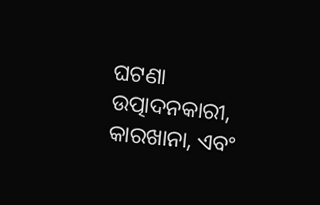ଘଟଣା ଉତ୍ପାଦନକାରୀ, କାରଖାନା, ଏବଂ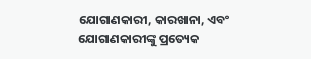ଯୋଗାଣକାରୀ, କାରଖାନା, ଏବଂ ଯୋଗାଣକାରୀଙ୍କୁ ପ୍ରତ୍ୟେକ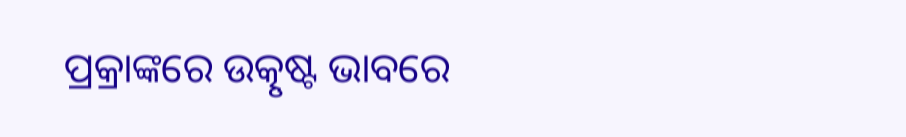ପ୍ରକ୍ରାଙ୍କରେ ଉତ୍କୃଷ୍ଟ ଭାବରେ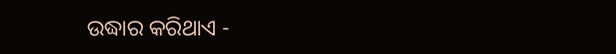ଉଦ୍ଧାର କରିଥାଏ -